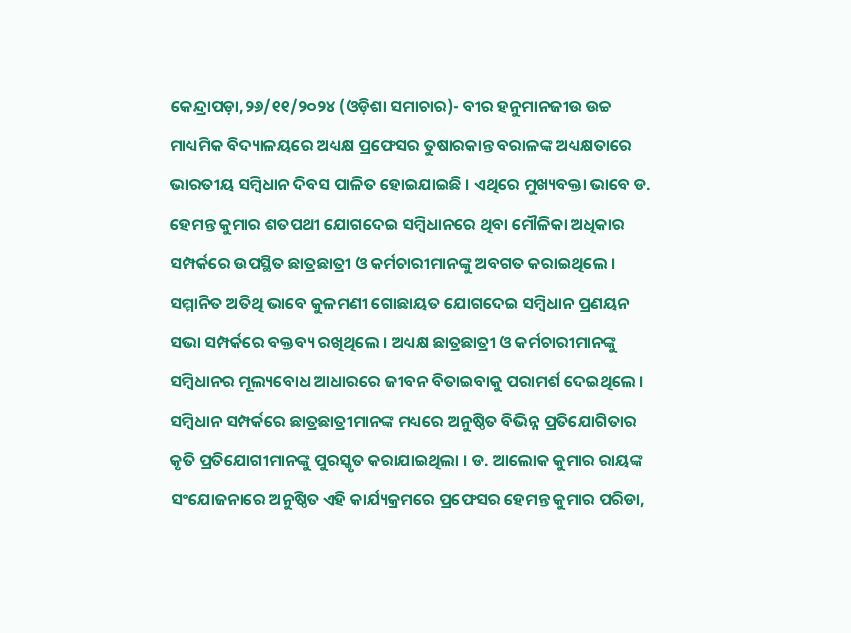କେନ୍ଦ୍ରାପଡ଼ା,୨୬/୧୧/୨୦୨୪ (ଓଡ଼ିଶା ସମାଚାର)- ବୀର ହନୁମାନଜୀଉ ଉଚ୍ଚ ମାଧ୍ୟମିକ ବିଦ୍ୟାଳୟରେ ଅଧ୍ୟକ୍ଷ ପ୍ରଫେସର ତୁଷାରକାନ୍ତ ବରାଳଙ୍କ ଅଧ୍ୟକ୍ଷତାରେ ଭାରତୀୟ ସମ୍ବିଧାନ ଦିବସ ପାଳିତ ହୋଇଯାଇଛି । ଏଥିରେ ମୁଖ୍ୟବକ୍ତା ଭାବେ ଡ. ହେମନ୍ତ କୁମାର ଶତପଥୀ ଯୋଗଦେଇ ସମ୍ବିଧାନରେ ଥିବା ମୌଳିକା ଅଧିକାର ସମ୍ପର୍କରେ ଉପସ୍ଥିତ ଛାତ୍ରଛାତ୍ରୀ ଓ କର୍ମଚାରୀମାନଙ୍କୁ ଅବଗତ କରାଇଥିଲେ । ସମ୍ମାନିତ ଅତିଥି ଭାବେ କୁଳମଣୀ ଗୋଛାୟତ ଯୋଗଦେଇ ସମ୍ବିଧାନ ପ୍ରଣୟନ ସଭା ସମ୍ପର୍କରେ ବକ୍ତବ୍ୟ ରଖିଥିଲେ । ଅଧ୍ୟକ୍ଷ ଛାତ୍ରଛାତ୍ରୀ ଓ କର୍ମଚାରୀମାନଙ୍କୁ ସମ୍ବିଧାନର ମୂଲ୍ୟବୋଧ ଆଧାରରେ ଜୀବନ ବିତାଇବାକୁ ପରାମର୍ଶ ଦେଇଥିଲେ । ସମ୍ବିଧାନ ସମ୍ପର୍କରେ ଛାତ୍ରଛାତ୍ରୀମାନଙ୍କ ମଧ୍ୟରେ ଅନୁଷ୍ଠିତ ବିଭିନ୍ନ ପ୍ରତିଯୋଗିତାର କୃତି ପ୍ରତିଯୋଗୀମାନଙ୍କୁ ପୁରସ୍କୃତ କରାଯାଇଥିଲା । ଡ. ଆଲୋକ କୁମାର ରାୟଙ୍କ ସଂଯୋଜନାରେ ଅନୁଷ୍ଠିତ ଏହି କାର୍ଯ୍ୟକ୍ରମରେ ପ୍ରଫେସର ହେମନ୍ତ କୁମାର ପରିଡା,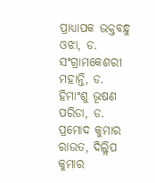ପ୍ରାଧ୍ୟାପକ ଭକ୍ତବନ୍ଧୁ ଓଝା, ଡ. ସଂଗ୍ରାମକେଶରୀ ମହାନ୍ତି, ଡ. ହିମାଂଶୁ ଭୂଷଣ ପରିଡା, ଡ. ପ୍ରମୋଦ କୁମାର ରାଉତ, ଦିଲ୍ଲିପ କୁମାର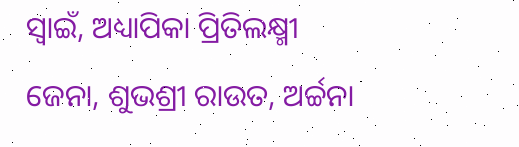ସ୍ୱାଇଁ, ଅଧ୍ୟାପିକା ପ୍ରିତିଲକ୍ଷ୍ମୀ ଜେନା, ଶୁଭଶ୍ରୀ ରାଉତ, ଅର୍ଚ୍ଚନା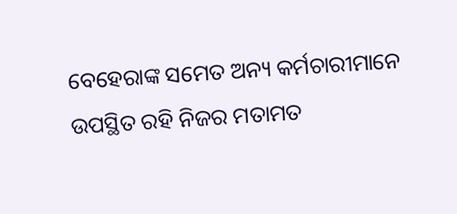ବେହେରାଙ୍କ ସମେତ ଅନ୍ୟ କର୍ମଚାରୀମାନେ ଉପସ୍ଥିତ ରହି ନିଜର ମତାମତ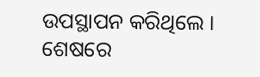ଉପସ୍ଥାପନ କରିଥିଲେ । ଶେଷରେ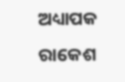ଅଧ୍ୟାପକ ରାକେଶ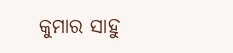କୁମାର ସାହୁ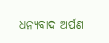ଧନ୍ୟବାଦ ଅର୍ପଣ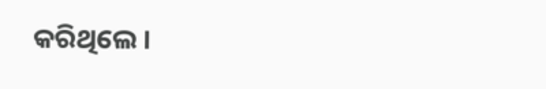କରିଥିଲେ ।